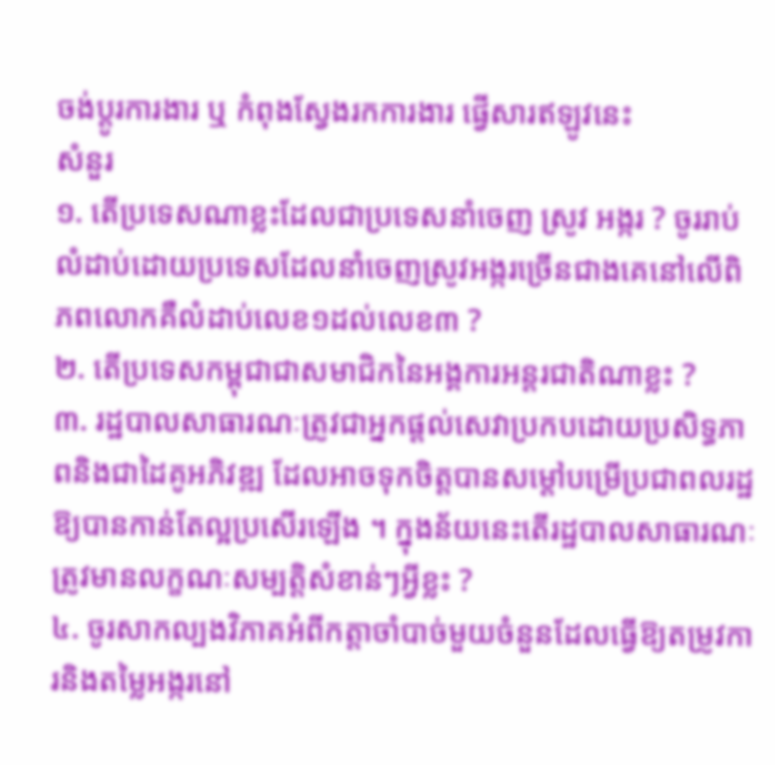ចង់ប្តូរការងារ ឬ កំពុងស្វែងរកការងារ ផ្វើសារឥឡូវនេះ
សំនួរ
១. តើប្រទេសណាខ្លះដែលជាប្រទេសនាំចេញ ស្រូវ អង្ករ ? ចូររាប់លំដាប់ដោយប្រទេសដែលនាំចេញស្រូវអង្ករច្រើនជាងគេនៅលើពិភពលោកគឺលំដាប់លេខ១ដល់លេខ៣ ?
២. តើប្រទេសកម្ពុជាជាសមាជិកនៃអង្គការអន្តរជាតិណាខ្លះ ?
៣. រដ្ឋបាលសាធារណៈត្រូវជាអ្នកផ្តល់សេវាប្រកបដោយប្រសិទ្ធភាពនិងជាដៃគូអភិវឌ្ឍ ដែលអាចទុកចិត្តបានសម្តៅបម្រើប្រជាពលរដ្ឋឱ្យបានកាន់តែល្អប្រសើរឡើង ។ ក្នុងន័យនេះតើរដ្ឋបាលសាធារណៈត្រូវមានលក្ខណៈសម្បត្តិសំខាន់ៗអ្វីខ្លះ ?
៤. ចូរសាកល្បងវិភាគអំពីកត្តាចាំបាច់មួយចំនួនដែលធ្វើឱ្យតម្រូវការនិងតម្លៃអង្ករនៅ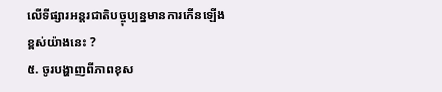លើទីផ្សារអន្តរជាតិបច្ចុប្បន្នមានការកើនឡើងខ្ពស់យ៉ាងនេះ ?
៥. ចូរបង្ហាញពីភាពខុស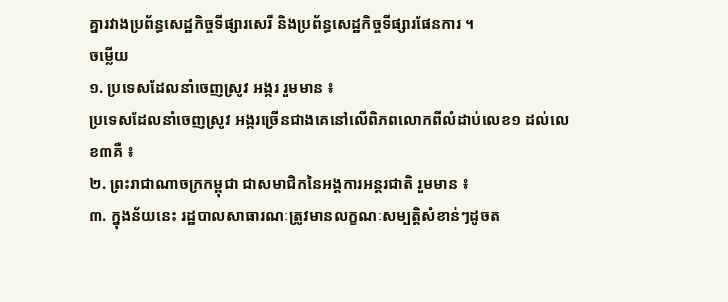គ្នារវាងប្រព័ន្ធសេដ្ឋកិច្ចទីផ្សារសេរី និងប្រព័ន្ធសេដ្ឋកិច្ចទីផ្សារផែនការ ។
ចម្លើយ
១. ប្រទេសដែលនាំចេញស្រូវ អង្ករ រួមមាន ៖
ប្រទេសដែលនាំចេញស្រូវ អង្ករច្រើនជាងគេនៅលើពិភពលោកពីលំដាប់លេខ១ ដល់លេខ៣គឺ ៖
២. ព្រះរាជាណាចក្រកម្ពុជា ជាសមាជិកនៃអង្គការអន្តរជាតិ រួមមាន ៖
៣. ក្នុងន័យនេះ រដ្ឋបាលសាធារណៈត្រូវមានលក្ខណៈសម្បត្តិសំខាន់ៗដូចត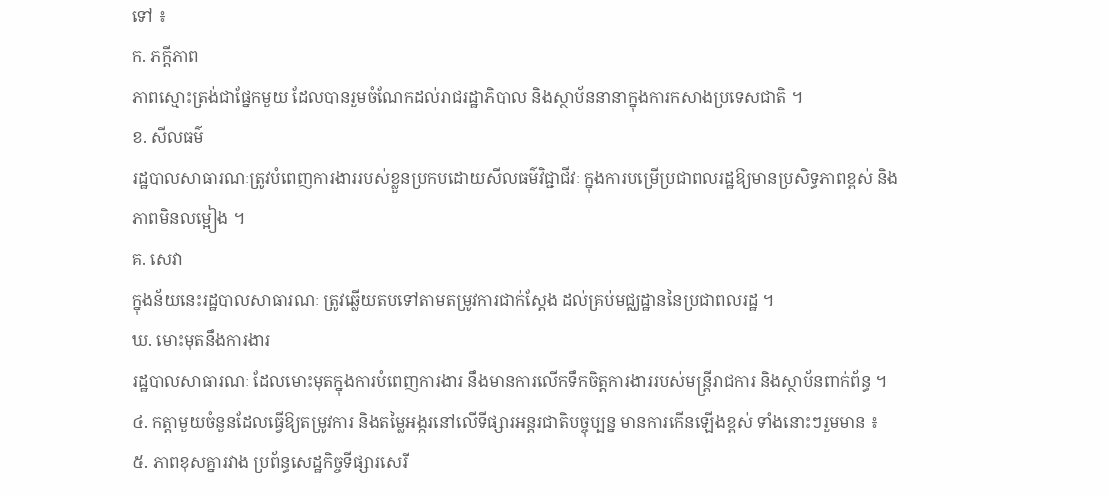ទៅ ៖
ក. ភក្តីភាព
ភាពស្មោះត្រង់ជាផ្នែកមួយ ដែលបានរួមចំណែកដល់រាជរដ្ឋាភិបាល និងស្ថាប័ននានាក្នុងការកសាងប្រទេសជាតិ ។
ខ. សីលធម៌
រដ្ឋបាលសាធារណៈត្រូវបំពេញការងាររបស់ខ្លួនប្រកបដោយសីលធម៌វិជ្ជាជីវៈ ក្នុងការបម្រើប្រជាពលរដ្ឋឱ្យមានប្រសិទ្ធភាពខ្ពស់ និងភាពមិនលម្អៀង ។
គ. សេវា
ក្នុងន័យនេះរដ្ឋបាលសាធារណៈ ត្រូវឆ្លើយតបទៅតាមតម្រូវការជាក់ស្តែង ដល់គ្រប់មជ្ឈដ្ឋាននៃប្រជាពលរដ្ឋ ។
ឃ. មោះមុតនឹងការងារ
រដ្ឋបាលសាធារណៈ ដែលមោះមុតក្នុងការបំពេញការងារ នឹងមានការលើកទឹកចិត្តការងាររបស់មន្ត្រីរាជការ និងស្ថាប័នពាក់ព័ន្ធ ។
៤. កត្តាមួយចំនួនដែលធ្វើឱ្យតម្រូវការ និងតម្លៃអង្ករនៅលើទីផ្សារអន្តរជាតិបច្ចុប្បន្ន មានការកើនឡើងខ្ពស់ ទាំងនោះៗរួមមាន ៖
៥. ភាពខុសគ្នារវាង ប្រព័ន្ធសេដ្ឋកិច្ចទីផ្សារសេរី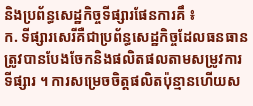និងប្រព័ន្ធសេដ្ឋកិច្ចទីផ្សារផែនការគឹ ៖
ក. ទីផ្សារសេរីគឺជាប្រព័ន្ធសេដ្ឋកិច្ចដែលធនធានត្រូវបានបែងចែកនិងផលិតផលតាមសម្រូវការទីផ្សារ ។ ការសម្រេចចិត្តផលិតប៉ុន្មានហើយស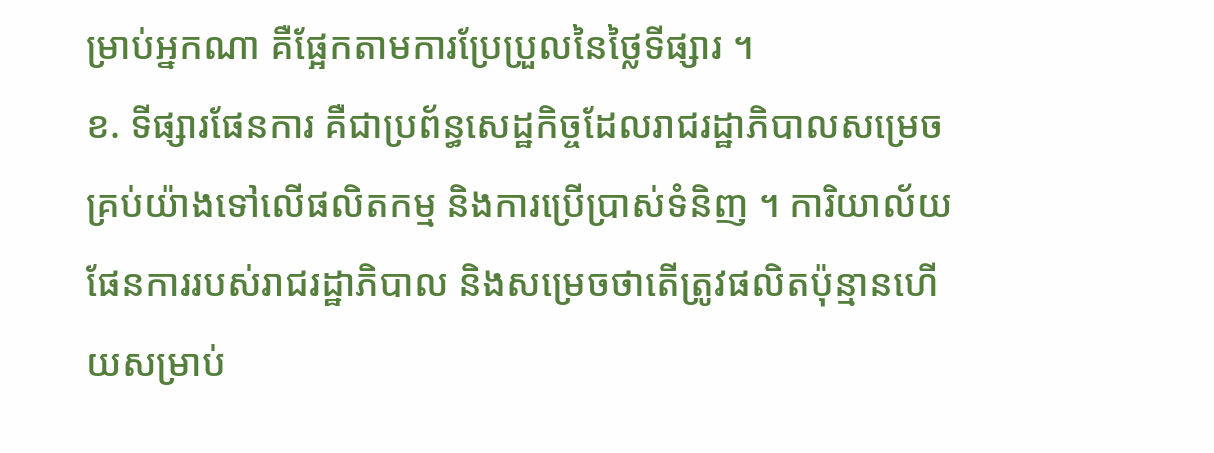ម្រាប់អ្នកណា គឺផ្អែកតាមការប្រែប្រួលនៃថ្លៃទីផ្សារ ។
ខ. ទីផ្សារផែនការ គឺជាប្រព័ន្ធសេដ្ឋកិច្ចដែលរាជរដ្ឋាភិបាលសម្រេចគ្រប់យ៉ាងទៅលើផលិតកម្ម និងការប្រើប្រាស់ទំនិញ ។ ការិយាល័យផែនការរបស់រាជរដ្ឋាភិបាល និងសម្រេចថាតើត្រូវផលិតប៉ុន្មានហើយសម្រាប់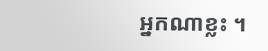អ្នកណាខ្លះ ។